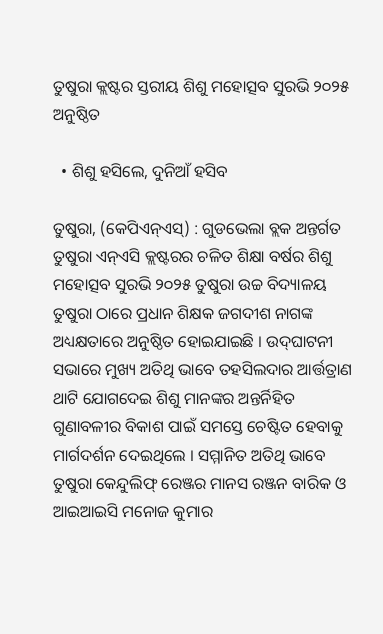ତୁଷୁରା କ୍ଲଷ୍ଟର ସ୍ତରୀୟ ଶିଶୁ ମହୋତ୍ସବ ସୁରଭି ୨୦୨୫ ଅନୁଷ୍ଠିତ

  • ଶିଶୁ ହସିଲେ, ଦୁନିଆଁ ହସିବ

ତୁଷୁରା, (କେପିଏନ୍‌ଏସ୍‌) : ଗୁଡଭେଲା ବ୍ଲକ ଅନ୍ତର୍ଗତ ତୁଷୁରା ଏନ୍‌ଏ‌ସି କ୍ଲଷ୍ଟରର ଚଳିତ ଶିକ୍ଷା ବର୍ଷର ଶିଶୁ ମହୋତ୍ସବ ସୁରଭି ୨୦୨୫ ତୁଷୁରା ଉଚ୍ଚ ବିଦ୍ୟାଳୟ ତୁଷୁରା ଠାରେ ପ୍ରଧାନ ଶିକ୍ଷକ ଜଗଦୀଶ ନାଗଙ୍କ ଅଧ୍ୟକ୍ଷତାରେ ଅନୁଷ୍ଠିତ ହୋଇଯାଇଛି । ଉଦ୍‌ଘାଟନୀ ସଭାରେ ମୁଖ୍ୟ ଅତିଥି ଭାବେ ତହସିଲଦାର ଆର୍ତ୍ତତ୍ରାଣ ଥାଟି ଯୋଗଦେଇ ଶିଶୁ ମାନଙ୍କର ଅନ୍ତର୍ନିହିତ ଗୁଣାବଳୀର ବିକାଶ ପାଇଁ ସମସ୍ତେ ଚେଷ୍ଟିତ ହେବାକୁ ମାର୍ଗଦର୍ଶନ ଦେଇଥିଲେ । ସମ୍ମାନିତ ଅତିଥି ଭାବେ ତୁଷୁରା କେନ୍ଦୁଲିଫ୍ ରେଞ୍ଜର ମାନସ ରଞ୍ଜନ ବାରିକ ଓ ଆଇଆଇସି ମନୋଜ କୁମାର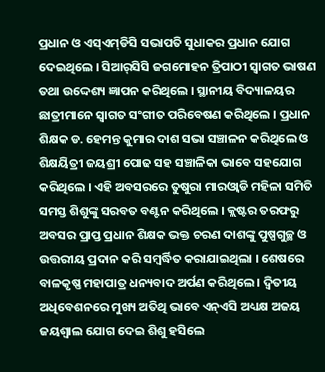ପ୍ରଧାନ ଓ ଏସ୍‌ଏମ୍‌ଡିସି ସଭାପତି ସୁଧାକର ପ୍ରଧାନ ଯୋଗ ଦେଇଥିଲେ । ସି‌ଆର୍‌ସିସି ଜଗମୋହନ ତ୍ରିପାଠୀ ସ୍ୱାଗତ ଭାଷଣ ତଥା ଉଦ୍ଦେଶ୍ୟ ଜ୍ଞାପନ କରିଥିଲେ । ସ୍ଥାନୀୟ ବିଦ୍ୟାଳୟର ଛାତ୍ରୀମାନେ ସ୍ୱାଗତ ସଂଗୀତ ପରିବେଷଣ କରିଥିଲେ । ପ୍ରଧାନ ଶିକ୍ଷକ ଡ. ହେମନ୍ତ କୁମାର ଦାଶ ସଭା ସଞ୍ଚାଳନ କରିଥିଲେ ଓ ଶିକ୍ଷୟିତ୍ରୀ ଜୟଶ୍ରୀ ପୋଢ ସହ ସଞ୍ଚାଳିକା ଭାବେ ସହଯୋଗ କରିଥିଲେ । ଏହି ଅବସରରେ ତୁଷୁରା ମାରଓ୍ଵାଡି ମହିଳା ସମିତି ସମସ୍ତ ଶିଶୁଙ୍କୁ ସରବତ ବଣ୍ଟନ କରିଥିଲେ । କ୍ଲଷ୍ଟର ତରଫରୁ ଅବସର ପ୍ରାପ୍ତ ପ୍ରଧାନ ଶିକ୍ଷକ ଭକ୍ତ ଚରଣ ଦାଶଙ୍କୁ ପୁଷ୍ପଗୁଚ୍ଛ ଓ ଉତ୍ତରୀୟ ପ୍ରଦାନ କରି ସମ୍ବର୍ଦ୍ଧିତ କରାଯାଇଥିଲା । ଶେଷରେ ବାଳକୃଷ୍ଣ ମହାପାତ୍ର ଧନ୍ୟବାଦ ଅର୍ପଣ କରିଥିଲେ । ଦ୍ୱିତୀୟ ଅଧିବେଶନରେ ମୁଖ୍ୟ ଅତିଥି ଭାବେ ଏନ୍‌ଏ‌ସି ଅଧ୍ୟକ୍ଷ ଅଜୟ ଜୟଶ୍ୱାଲ ଯୋଗ ଦେଇ ଶିଶୁ ହସିଲେ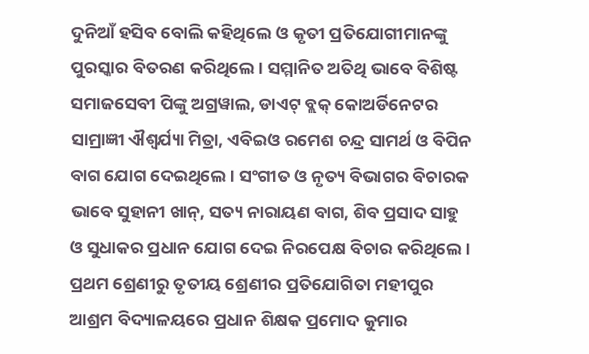ଦୁନିଆଁ ହସିବ ବୋଲି କହିଥିଲେ ଓ କୃତୀ ପ୍ରତିଯୋଗୀମାନଙ୍କୁ ପୁରସ୍କାର ବିତରଣ କରିଥିଲେ । ସମ୍ମାନିତ ଅତିଥି ଭାବେ ବିଶିଷ୍ଟ ସମାଜସେବୀ ପିଙ୍କୁ ଅଗ୍ରୱାଲ, ଡାଏଟ୍ ବ୍ଲକ୍ କୋଅର୍ଡିନେଟର ସାମ୍ରାଜ୍ଞୀ ଐଶ୍ୱର୍ଯ୍ୟା ମିତ୍ରା, ଏବିଇଓ ରମେଶ ଚନ୍ଦ୍ର ସାମର୍ଥ ଓ ବିପିନ ବାଗ ଯୋଗ ଦେଇଥିଲେ । ସଂଗୀତ ଓ ନୃତ୍ୟ ବିଭାଗର ବିଚାରକ ଭାବେ ସୁହାନୀ ଖାନ୍, ସତ୍ୟ ନାରାୟଣ ବାଗ, ଶିବ ପ୍ରସାଦ ସାହୁ ଓ ସୁଧାକର ପ୍ରଧାନ ଯୋଗ ଦେଇ ନିରପେକ୍ଷ ବିଚାର କରିଥିଲେ । ପ୍ରଥମ ଶ୍ରେଣୀରୁ ତୃତୀୟ ଶ୍ରେଣୀର ପ୍ରତିଯୋଗିତା ମହୀପୁର ଆଶ୍ରମ ବିଦ୍ୟାଳୟରେ ପ୍ରଧାନ ଶିକ୍ଷକ ପ୍ରମୋଦ କୁମାର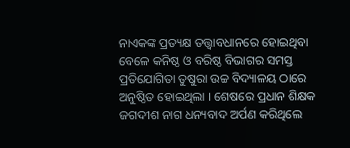ନାଏକଙ୍କ ପ୍ରତ୍ୟକ୍ଷ ତତ୍ତ୍ଵାବଧାନରେ ହୋଇଥିବା ବେଳେ କନିଷ୍ଠ ଓ ବରିଷ୍ଠ ବିଭାଗର ସମସ୍ତ ପ୍ରତିଯୋଗିତା ତୁଷୁରା ଉଚ୍ଚ ବିଦ୍ୟାଳୟ ଠାରେ ଅନୁଷ୍ଠିତ ହୋଇଥିଲା । ଶେଷରେ ପ୍ରଧାନ ଶିକ୍ଷକ ଜଗଦୀଶ ନାଗ ଧନ୍ୟବାଦ ଅର୍ପଣ କରିଥିଲେ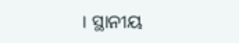। ସ୍ଥାନୀୟ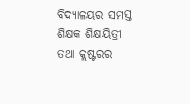ବିଦ୍ୟାଳୟର ସମସ୍ତ ଶିକ୍ଷକ ଶିକ୍ଷୟିତ୍ରୀ ତଥା କ୍ଲଷ୍ଟରର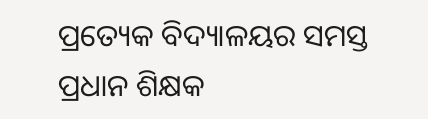ପ୍ରତ୍ୟେକ ବିଦ୍ୟାଳୟର ସମସ୍ତ ପ୍ରଧାନ ଶିକ୍ଷକ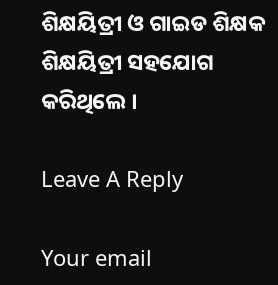ଶିକ୍ଷୟିତ୍ରୀ ଓ ଗାଇଡ ଶିକ୍ଷକ ଶିକ୍ଷୟିତ୍ରୀ ସହଯୋଗ କରିଥିଲେ ।

Leave A Reply

Your email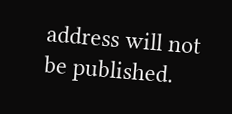address will not be published.